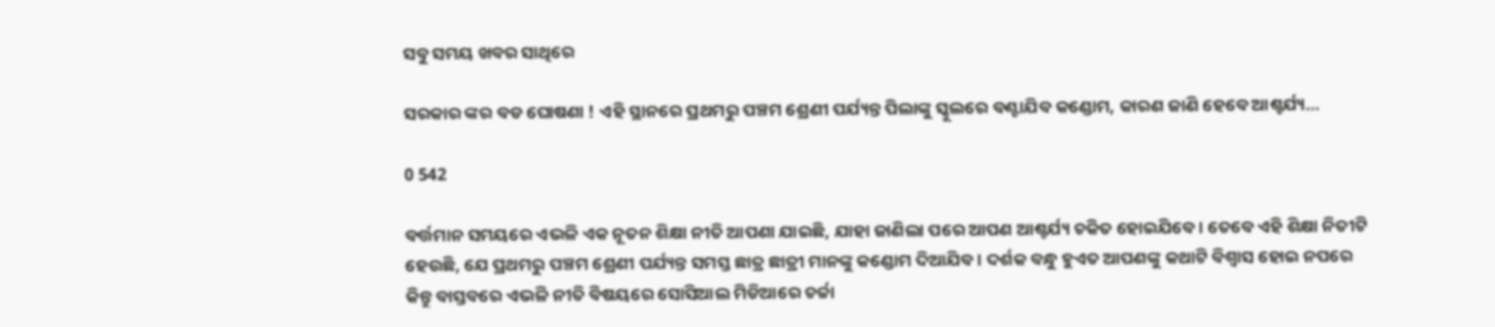ସବୁ ସମୟ ଖବର ସାଥିରେ

ସରକାର ଙ୍କର ବଡ ଘୋଷଣା ! ଏହି ସ୍ଥାନରେ ପ୍ରଥମରୁ ପଞ୍ଚମ ଶ୍ରେଣୀ ପର୍ଯ୍ୟନ୍ତ ପିଲାଙ୍କୁ ସ୍କୁଲରେ ବଣ୍ଟାଯିବ କଣ୍ଡୋମ, କାରଣ ଜାଣି ହେବେ ଆଶ୍ଚର୍ଯ୍ୟ…

0 542

ବର୍ତ୍ତମାନ ସମୟରେ ଏଭଳି ଏକ ନୂତନ ଶିକ୍ଷା ନୀତି ଆପଣା ଯାଇଛି, ଯାହା ଜାଣିଲା ପରେ ଆପଣ ଆଶ୍ଚର୍ଯ୍ୟ ଚକିତ ହୋଇଯିବେ। ତେବେ ଏହି ଶିକ୍ଷା ନିତୀଟି ହେଉଛି, ଯେ ପ୍ରଥମରୁ ପଞ୍ଚମ ଶ୍ରେଣୀ ପର୍ଯ୍ୟନ୍ତ ସମସ୍ତ ଛାତ୍ର ଛାତ୍ରୀ ମାନଙ୍କୁ କଣ୍ଡୋମ ଦିଆଯିବ । ଦର୍ଶକ ବନ୍ଧୁ ହୁଏତ ଆପଣଙ୍କୁ କଥାଟି ବିଶ୍ୱାସ ହୋଇ ନପରେ କିନ୍ତୁ ବାସ୍ତବରେ ଏଭଳି ନୀତି ବିଷୟରେ ସୋସିଆଲ ମିଡିଆରେ ଚର୍ଚ୍ଚା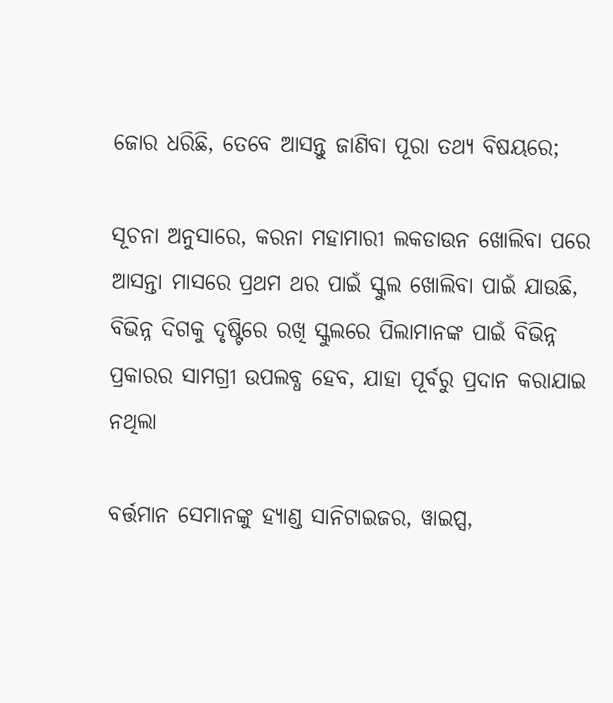ଜୋର ଧରିଛି, ତେବେ ଆସନ୍ତୁ ଜାଣିବା ପୂରା ତଥ୍ୟ ବିଷୟରେ;

ସୂଚନା ଅନୁସାରେ, କରନା ମହାମାରୀ ଲକଡାଉନ ଖୋଲିବା ପରେ ଆସନ୍ତା ମାସରେ ପ୍ରଥମ ଥର ପାଇଁ ସ୍କୁଲ ଖୋଲିବା ପାଇଁ ଯାଉଛି, ବିଭିନ୍ନ ଦିଗକୁ ଦୃଷ୍ଟିରେ ରଖି ସ୍କୁଲରେ ପିଲାମାନଙ୍କ ପାଇଁ ବିଭିନ୍ନ ପ୍ରକାରର ସାମଗ୍ରୀ ଉପଲବ୍ଧ ହେବ, ଯାହା ପୂର୍ବରୁ ପ୍ରଦାନ କରାଯାଇ ନଥିଲା

ବର୍ତ୍ତମାନ ସେମାନଙ୍କୁ ହ୍ୟାଣ୍ଡ ସାନିଟାଇଜର, ୱାଇପ୍ସ,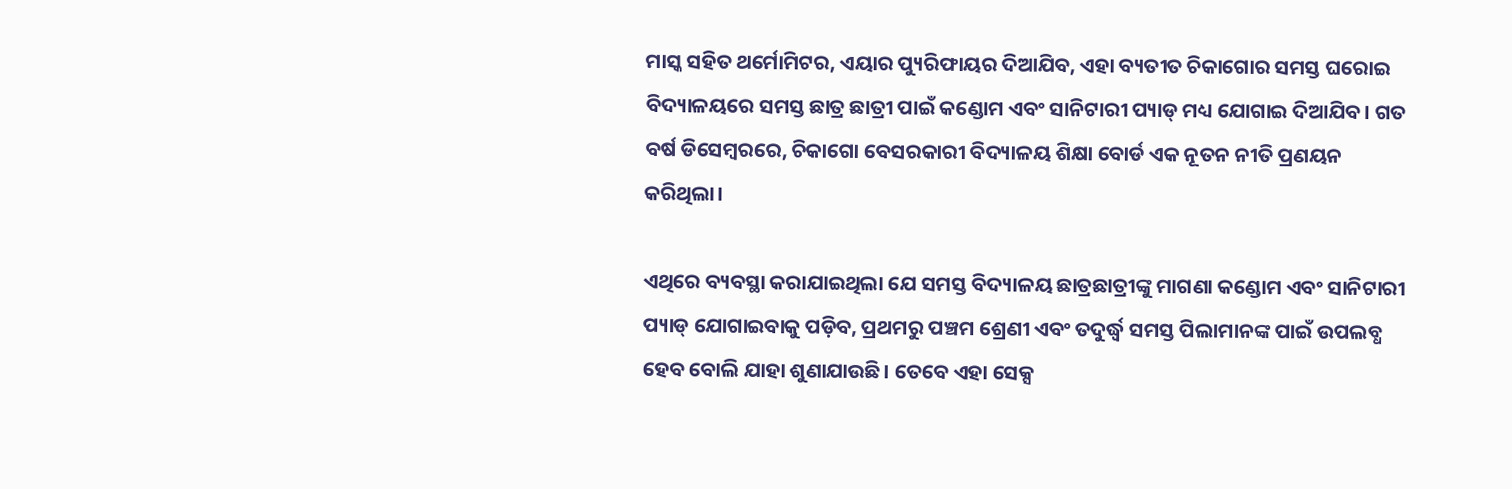ମାସ୍କ ସହିତ ଥର୍ମୋମିଟର, ଏୟାର ପ୍ୟୁରିଫାୟର ଦିଆଯିବ, ଏହା ବ୍ୟତୀତ ଚିକାଗୋର ସମସ୍ତ ଘରୋଇ ବିଦ୍ୟାଳୟରେ ସମସ୍ତ ଛାତ୍ର ଛାତ୍ରୀ ପାଇଁ କଣ୍ଡୋମ ଏବଂ ସାନିଟାରୀ ପ୍ୟାଡ୍ ମଧ୍ୟ ଯୋଗାଇ ଦିଆଯିବ। ଗତ ବର୍ଷ ଡିସେମ୍ବରରେ, ଚିକାଗୋ ବେସରକାରୀ ବିଦ୍ୟାଳୟ ଶିକ୍ଷା ବୋର୍ଡ ଏକ ନୂତନ ନୀତି ପ୍ରଣୟନ କରିଥିଲା।

ଏଥିରେ ବ୍ୟବସ୍ଥା କରାଯାଇଥିଲା ଯେ ସମସ୍ତ ବିଦ୍ୟାଳୟ ଛାତ୍ରଛାତ୍ରୀଙ୍କୁ ମାଗଣା କଣ୍ଡୋମ ଏବଂ ସାନିଟାରୀ ପ୍ୟାଡ୍ ଯୋଗାଇବାକୁ ପଡ଼ିବ, ପ୍ରଥମରୁ ପଞ୍ଚମ ଶ୍ରେଣୀ ଏବଂ ତଦୁର୍ଦ୍ଧ୍ୱ ସମସ୍ତ ପିଲାମାନଙ୍କ ପାଇଁ ଉପଲବ୍ଧ ହେବ ବୋଲି ଯାହା ଶୁଣାଯାଉଛି। ତେବେ ଏହା ସେକ୍ସ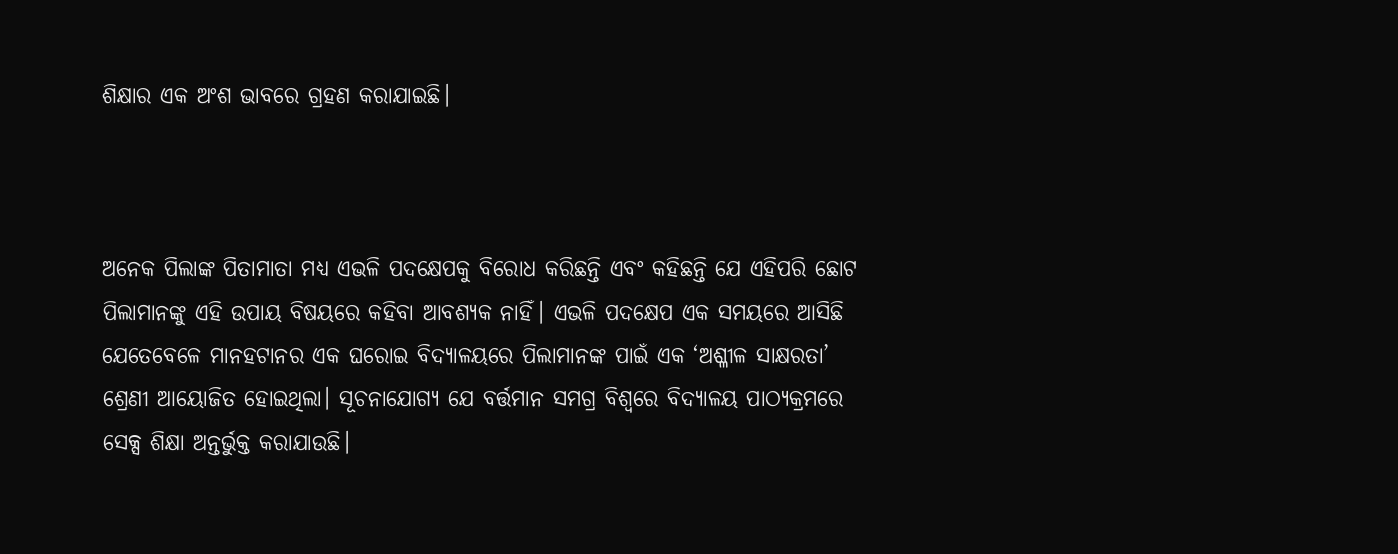ଶିକ୍ଷାର ଏକ ଅଂଶ ଭାବରେ ଗ୍ରହଣ କରାଯାଇଛି।



ଅନେକ ପିଲାଙ୍କ ପିତାମାତା ମଧ୍ୟ ଏଭଳି ପଦକ୍ଷେପକୁ ବିରୋଧ କରିଛନ୍ତି ଏବଂ କହିଛନ୍ତି ଯେ ଏହିପରି ଛୋଟ ପିଲାମାନଙ୍କୁ ଏହି ଉପାୟ ବିଷୟରେ କହିବା ଆବଶ୍ୟକ ନାହିଁ। ଏଭଳି ପଦକ୍ଷେପ ଏକ ସମୟରେ ଆସିଛି ଯେତେବେଳେ ମାନହଟାନର ଏକ ଘରୋଇ ବିଦ୍ୟାଳୟରେ ପିଲାମାନଙ୍କ ପାଇଁ ଏକ ‘ଅଶ୍ଳୀଳ ସାକ୍ଷରତା’ ଶ୍ରେଣୀ ଆୟୋଜିତ ହୋଇଥିଲା। ସୂଚନାଯୋଗ୍ୟ ଯେ ବର୍ତ୍ତମାନ ସମଗ୍ର ବିଶ୍ୱରେ ବିଦ୍ୟାଳୟ ପାଠ୍ୟକ୍ରମରେ ସେକ୍ସ ଶିକ୍ଷା ଅନ୍ତର୍ଭୁକ୍ତ କରାଯାଉଛି।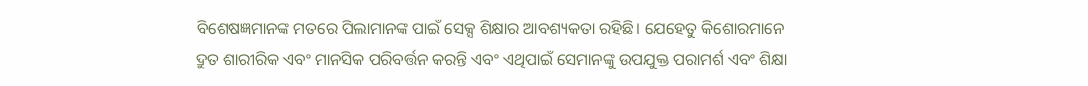ବିଶେଷଜ୍ଞମାନଙ୍କ ମତରେ ପିଲାମାନଙ୍କ ପାଇଁ ସେକ୍ସ ଶିକ୍ଷାର ଆବଶ୍ୟକତା ରହିଛି। ଯେହେତୁ କିଶୋରମାନେ ଦ୍ରୁତ ଶାରୀରିକ ଏବଂ ମାନସିକ ପରିବର୍ତ୍ତନ କରନ୍ତି ଏବଂ ଏଥିପାଇଁ ସେମାନଙ୍କୁ ଉପଯୁକ୍ତ ପରାମର୍ଶ ଏବଂ ଶିକ୍ଷା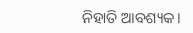ନିହାତି ଆବଶ୍ୟକ।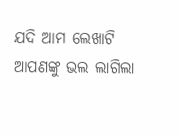ଯଦି ଆମ ଲେଖାଟି ଆପଣଙ୍କୁ ଭଲ ଲାଗିଲା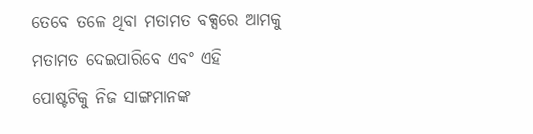ତେବେ ତଳେ ଥିବା ମତାମତ ବକ୍ସରେ ଆମକୁ ମତାମତ ଦେଇପାରିବେ ଏବଂ ଏହି ପୋଷ୍ଟଟିକୁ ନିଜ ସାଙ୍ଗମାନଙ୍କ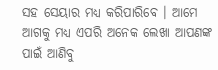ସହ ସେୟାର ମଧ୍ୟ କରିପାରିବେ । ଆମେ ଆଗକୁ ମଧ୍ୟ ଏପରି ଅନେକ ଲେଖା ଆପଣଙ୍କ ପାଇଁ ଆଣିବୁ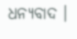ଧନ୍ୟବାଦ ।